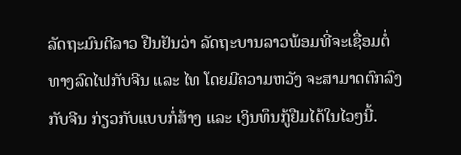ລັດຖະມົນຕີລາວ ຢືນຢັນວ່າ ລັດຖະບານລາວພ້ອມທີ່ຈະເຊື່ອມຕໍ່
ທາງລົດໄຟກັບຈີນ ແລະ ໄທ ໂດຍມີຄວາມຫວັງ ຈະສາມາດຕົກລົງ
ກັບຈີນ ກ່ຽວກັບແບບກໍ່ສ້າງ ແລະ ເງິນທຶນກູ້ຢືມໄດ້ໃນໄວໆນີ້.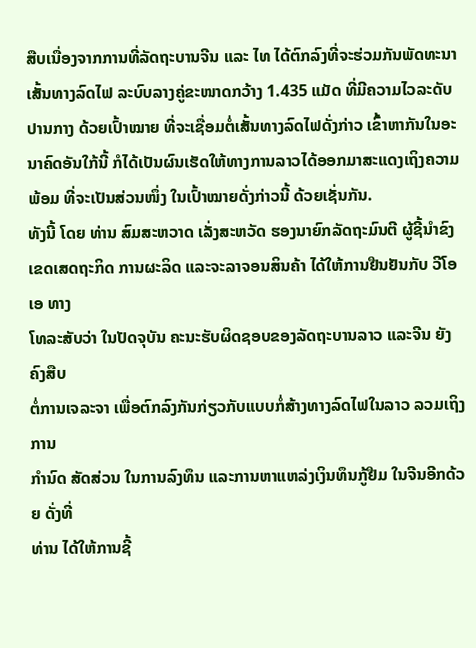ສືບເນື່ອງຈາກການທີ່ລັດຖະບານຈີນ ແລະ ໄທ ໄດ້ຕົກລົງທີ່ຈະຮ່ວມກັນພັດທະນາເສັ້ນທາງລົດໄຟ ລະບົບລາງຄູ່ຂະໜາດກວ້າງ 1.435 ແມັດ ທີ່ມີຄວາມໄວລະດັບປານກາງ ດ້ວຍເປົ້າໝາຍ ທີ່ຈະເຊື່ອມຕໍ່ເສັ້ນທາງລົດໄຟດັ່ງກ່າວ ເຂົ້າຫາກັນໃນອະນາຄົດອັນໃກ້ນີ້ ກໍໄດ້ເປັນຜົນເຮັດໃຫ້ທາງການລາວໄດ້ອອກມາສະແດງເຖິງຄວາມພ້ອມ ທີ່ຈະເປັນສ່ວນໜຶ່ງ ໃນເປົ້າໝາຍດັ່ງກ່າວນີ້ ດ້ວຍເຊັ່ນກັນ.
ທັງນີ້ ໂດຍ ທ່ານ ສົມສະຫວາດ ເລັ່ງສະຫວັດ ຮອງນາຍົກລັດຖະມົນຕີ ຜູ້ຊີ້ນຳຂົງເຂດເສດຖະກິດ ການຜະລິດ ແລະຈະລາຈອນສິນຄ້າ ໄດ້ໃຫ້ການຢືນຢັນກັບ ວີໂອເອ ທາງ
ໂທລະສັບວ່າ ໃນປັດຈຸບັນ ຄະນະຮັບຜິດຊອບຂອງລັດຖະບານລາວ ແລະຈີນ ຍັງຄົງສືບ
ຕໍ່ການເຈລະຈາ ເພື່ອຕົກລົງກັນກ່ຽວກັບແບບກໍ່ສ້າງທາງລົດໄຟໃນລາວ ລວມເຖິງການ
ກຳນົດ ສັດສ່ວນ ໃນການລົງທຶນ ແລະການຫາແຫລ່ງເງິນທຶນກູ້ຢືມ ໃນຈີນອີກດ້ວຍ ດັ່ງທີ່
ທ່ານ ໄດ້ໃຫ້ການຊີ້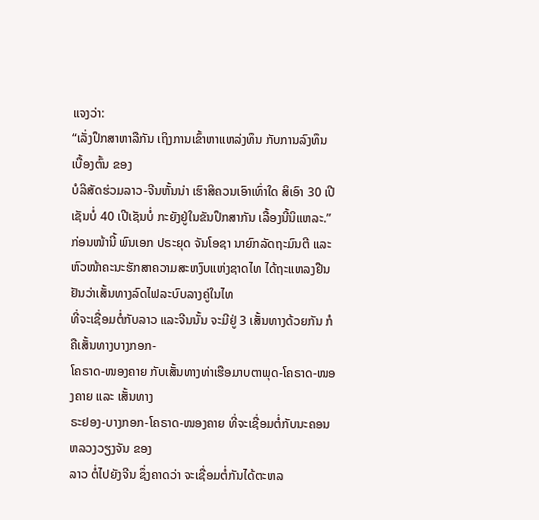ແຈງວ່າ:
“ເລັ່ງປຶກສາຫາລືກັນ ເຖິງການເຂົ້າຫາແຫລ່ງທຶນ ກັບການລົງທຶນເບື້ອງຕົ້ນ ຂອງ
ບໍລິສັດຮ່ວມລາວ-ຈີນຫັ້ນນ່າ ເຮົາສິຄວນເອົາເທົ່າໃດ ສິເອົາ 30 ເປີເຊັນບໍ່ 40 ເປີເຊັນບໍ່ ກະຍັງຢູ່ໃນຂັນປຶກສາກັນ ເລື້ອງນີ້ນິແຫລະ.”
ກ່ອນໜ້ານີ້ ພົນເອກ ປຣະຍຸດ ຈັນໂອຊາ ນາຍົກລັດຖະມົນຕີ ແລະ ຫົວໜ້າຄະນະຮັກສາຄວາມສະຫງົບແຫ່ງຊາດໄທ ໄດ້ຖະແຫລງຢືນຢັນວ່າເສັ້ນທາງລົດໄຟລະບົບລາງຄູ່ໃນໄທ
ທີ່ຈະເຊື່ອມຕໍ່ກັບລາວ ແລະຈີນນັ້ນ ຈະມີຢູ່ 3 ເສັ້ນທາງດ້ວຍກັນ ກໍຄືເສັ້ນທາງບາງກອກ-
ໂຄຣາດ-ໜອງຄາຍ ກັບເສັ້ນທາງທ່າເຮືອມາບຕາພຸດ-ໂຄຣາດ-ໜອງຄາຍ ແລະ ເສັ້ນທາງ
ຣະຢອງ-ບາງກອກ-ໂຄຣາດ-ໜອງຄາຍ ທີ່ຈະເຊື່ອມຕໍ່ກັບນະຄອນຫລວງວຽງຈັນ ຂອງ
ລາວ ຕໍ່ໄປຍັງຈີນ ຊຶ່ງຄາດວ່າ ຈະເຊື່ອມຕໍ່ກັນໄດ້ຕະຫລ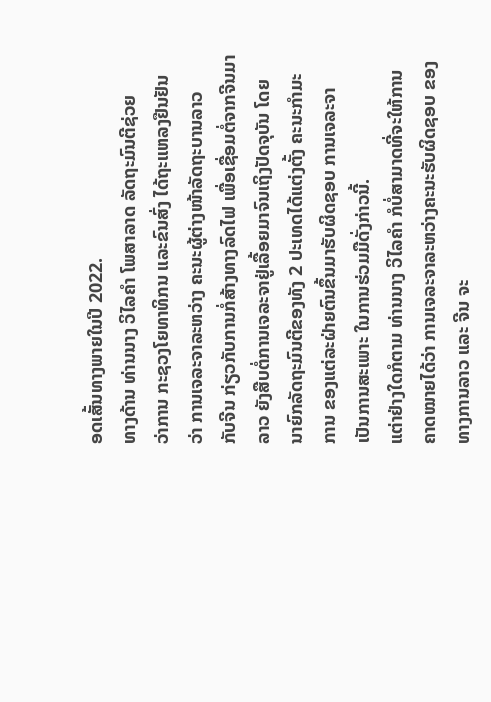ອດເສັ້ນທາງພາຍໃນປີ 2022.
ທາງດ້ານ ທ່ານນາງ ວິໄລຄຳ ໂພສາລາດ ລັດຖະມົນຕີຊ່ວຍ
ວ່າການ ກະຊວງໂຍທາທິກນ ແລະຂົນສົ່ງ ໄດ້ຖະແຫລງຢືນຢັນ
ວ່າ ການເຈລະຈາລະຫວ່າງ ຄະນະຜູ້ຕ່າງໜ້າລັດຖະບານລາວ
ກັບຈີນ ກ່ຽວກັບການກໍ່ສ້າງທາງລົດໄຟ ເພື່ອເຊື່ອມຕໍ່ຈາກຈີນມາ
ລາວ ຍັງສືບຕໍ່ການເຈລະຈາຢູ່ເລື້ອຍມາຈົນເຖິງປັດຈຸບັນ ໂດຍ
ນາຍົກລັດຖະມົນຕີຂອງທັງ 2 ປະເທດໄດ້ແຕ່ງຕັ້ງ ຄະນະກຳມະ
ການ ຂອງແຕ່ລະຝ່າຍຕົນຂຶ້ນມາຮັບຜິດຊອບ ການເຈລະຈາ
ເປັນການສະເພາະ ໃນການຮ່ວມມືດັ່ງກ່າວນີ້.
ແຕ່າຢ່າງໃດກໍຕາມ ທ່ານນາງ ວິໄລຄຳ ກໍບໍ່ສາມາດທີ່ຈະໃຫ້ການ
ຄາດໝາຍໄດ້ວ່າ ການເຈລະຈາລະຫວ່າງຄະນະຮັບຜິດຊອບ ຂອງ
ທາງການລາວ ແລະ ຈີນ ຈະ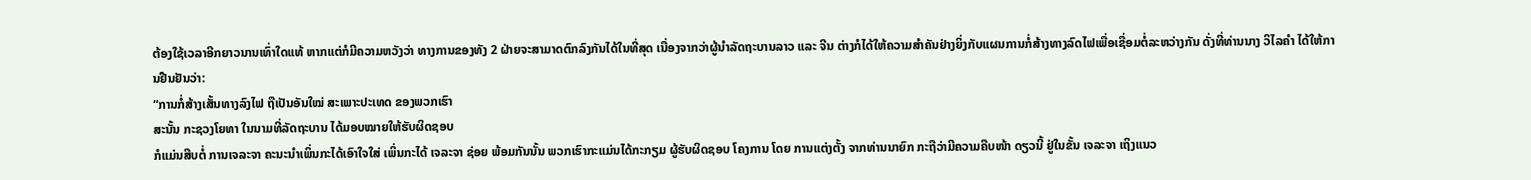ຕ້ອງໃຊ້ເວລາອີກຍາວນານເທົ່າໃດແທ້ ຫາກແຕ່ກໍມີຄວາມຫວັງວ່າ ທາງການຂອງທັງ 2 ຝ່າຍຈະສາມາດຕົກລົງກັນໄດ້ໃນທີ່ສຸດ ເນື່ອງຈາກວ່າຜູ້ນຳລັດຖະບານລາວ ແລະ ຈີນ ຕ່າງກໍໄດ້ໃຫ້ຄວາມສຳຄັນຢ່າງຍິ່ງກັບແຜນການກໍ່ສ້າງທາງລົດໄຟເພື່ອເຊື່ອມຕໍ່ລະຫວ່າງກັນ ດັ່ງທີ່ທ່ານນາງ ວິໄລຄຳ ໄດ້ໃຫ້ການຢືນຢັນວ່າ:
“ການກໍ່ສ້າງເສັ້ນທາງລົງໄຟ ຖືເປັນອັນໃໝ່ ສະເພາະປະເທດ ຂອງພວກເຮົາ
ສະນັ້ນ ກະຊວງໂຍທາ ໃນນາມທີ່ລັດຖະບານ ໄດ້ມອບໝາຍໃຫ້ຮັບຜິດຊອບ
ກໍແມ່ນສືບຕໍ່ ການເຈລະຈາ ຄະນະນຳເພິ່ນກະໄດ້ເອົາໃຈໃສ່ ເພິ່ນກະໄດ້ ເຈລະຈາ ຊ່ອຍ ພ້ອມກັນນັ້ນ ພວກເຮົາກະແມ່ນໄດ້ກະກຽມ ຜູ້ຮັບຜິດຊອບ ໂຄງການ ໂດຍ ການແຕ່ງຕັ້ງ ຈາກທ່ານນາຍົກ ກະຖືວ່າມີຄວາມຄືບໜ້າ ດຽວນີ້ ຢູ່ໃນຂັ້ນ ເຈລະຈາ ເຖິງແນວ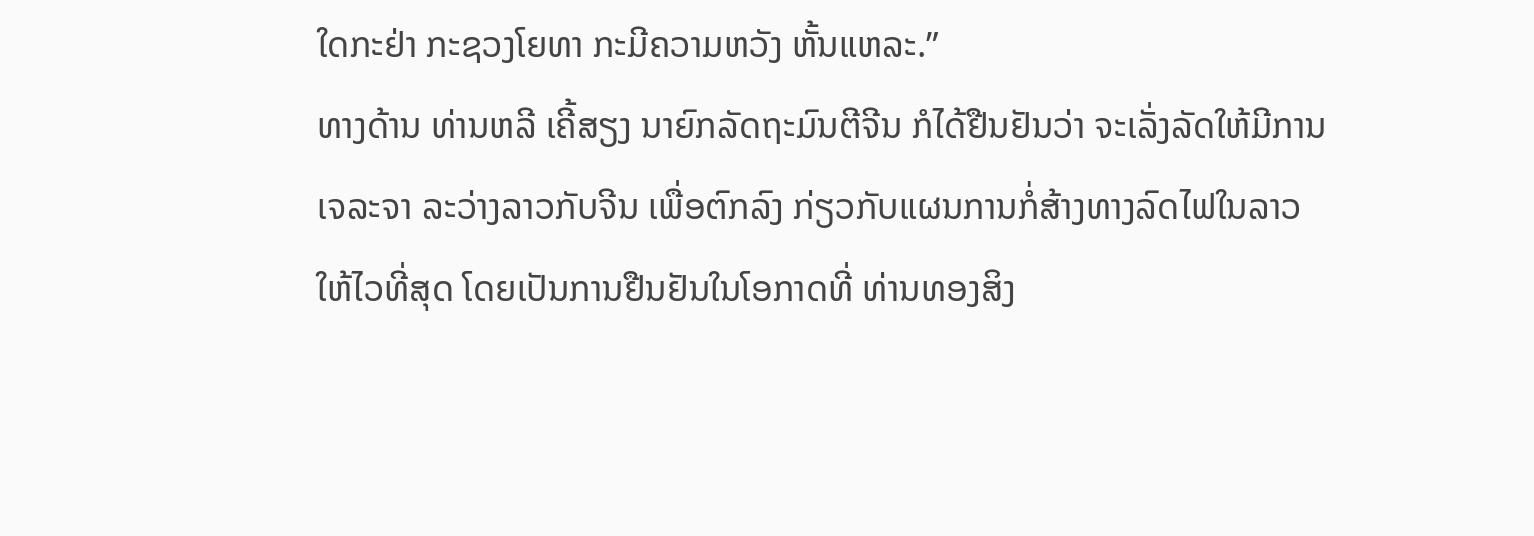ໃດກະຢ່າ ກະຊວງໂຍທາ ກະມີຄວາມຫວັງ ຫັ້ນແຫລະ.”
ທາງດ້ານ ທ່ານຫລີ ເຄີ້ສຽງ ນາຍົກລັດຖະມົນຕີຈີນ ກໍໄດ້ຢືນຢັນວ່າ ຈະເລັ່ງລັດໃຫ້ມີການ
ເຈລະຈາ ລະວ່າງລາວກັບຈີນ ເພື່ອຕົກລົງ ກ່ຽວກັບແຜນການກໍ່ສ້າງທາງລົດໄຟໃນລາວ
ໃຫ້ໄວທີ່ສຸດ ໂດຍເປັນການຢືນຢັນໃນໂອກາດທີ່ ທ່ານທອງສິງ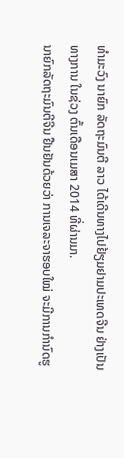ທຳມະວົງ ນາຍົກ ລັດຖະມົນຕີ ລາວ ໄດ້ເດີນທາງໄປຢ້ຽມຢາມປະເທດຈີນ ຢ່າງເປັນທາງການ ໃນຊ່ວງ ຕົ້ນເດືອນເມສາ 2014 ທີ່ຜ່ານມາ.
ນາຍົກລັດຖະມົນຕີຈີນ ຢືນຢັນດ້ວຍວ່າ ການເຈລະຈາຮອບໃໝ່ ຈະມີການກຳນົດຮູ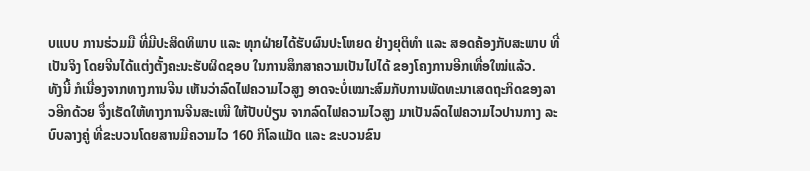ບແບບ ການຮ່ວມມື ທີ່ມີປະສິດທິພາບ ແລະ ທຸກຝ່າຍໄດ້ຮັບຜົນປະໂຫຍດ ຢ່າງຍຸຕິທຳ ແລະ ສອດຄ້ອງກັບສະພາບ ທີ່ເປັນຈິງ ໂດຍຈີນໄດ້ແຕ່ງຕັ້ງຄະນະຮັບຜິດຊອບ ໃນການສຶກສາຄວາມເປັນໄປໄດ້ ຂອງໂຄງການອີກເທື່ອໃໝ່ແລ້ວ.
ທັງນີ້ ກໍເນື່ອງຈາກທາງການຈີນ ເຫັນວ່າລົດໄຟຄວາມໄວສູງ ອາດຈະບໍ່ເໝາະສົມກັບການພັດທະນາເສດຖະກິດຂອງລາວອີກດ້ວຍ ຈຶ່ງເຮັດໃຫ້ທາງການຈີນສະເໜີ ໃຫ້ປັບປ່ຽນ ຈາກລົດໄຟຄວາມໄວສູງ ມາເປັນລົດໄຟຄວາມໄວປານກາງ ລະບົບລາງຄູ່ ທີ່ຂະບວນໂດຍສານມີຄວາມໄວ 160 ກິໂລແມັດ ແລະ ຂະບວນຂົນ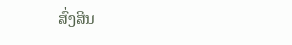ສົ່ງສິນ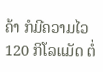ຄ້າ ກໍມີຄວາມໄວ 120 ກິໂລແມັດ ຕໍ່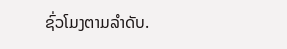ຊົ່ວໂມງຕາມລຳດັບ.